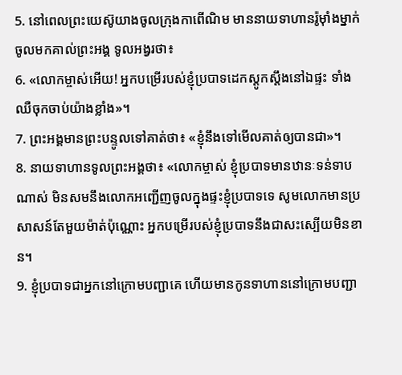5. នៅពេលព្រះយេស៊ូយាងចូលក្រុងកាពើណិម មាននាយទាហានរ៉ូម៉ាំងម្នាក់ចូលមកគាល់ព្រះអង្គ ទូលអង្វរថា៖
6. «លោកម្ចាស់អើយ! អ្នកបម្រើរបស់ខ្ញុំប្របាទដេកស្ដូកស្ដឹងនៅឯផ្ទះ ទាំងឈឺចុកចាប់យ៉ាងខ្លាំង»។
7. ព្រះអង្គមានព្រះបន្ទូលទៅគាត់ថា៖ «ខ្ញុំនឹងទៅមើលគាត់ឲ្យបានជា»។
8. នាយទាហានទូលព្រះអង្គថា៖ «លោកម្ចាស់ ខ្ញុំប្របាទមានឋានៈទន់ទាបណាស់ មិនសមនឹងលោកអញ្ជើញចូលក្នុងផ្ទះខ្ញុំប្របាទទេ សូមលោកមានប្រសាសន៍តែមួយម៉ាត់ប៉ុណ្ណោះ អ្នកបម្រើរបស់ខ្ញុំប្របាទនឹងជាសះស្បើយមិនខាន។
9. ខ្ញុំប្របាទជាអ្នកនៅក្រោមបញ្ជាគេ ហើយមានកូនទាហាននៅក្រោមបញ្ជា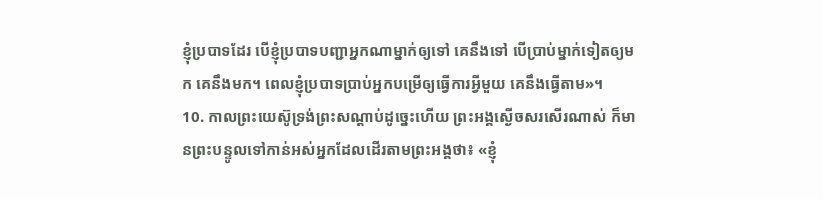ខ្ញុំប្របាទដែរ បើខ្ញុំប្របាទបញ្ជាអ្នកណាម្នាក់ឲ្យទៅ គេនឹងទៅ បើប្រាប់ម្នាក់ទៀតឲ្យមក គេនឹងមក។ ពេលខ្ញុំប្របាទប្រាប់អ្នកបម្រើឲ្យធ្វើការអ្វីមួយ គេនឹងធ្វើតាម»។
10. កាលព្រះយេស៊ូទ្រង់ព្រះសណ្ដាប់ដូច្នេះហើយ ព្រះអង្គស្ងើចសរសើរណាស់ ក៏មានព្រះបន្ទូលទៅកាន់អស់អ្នកដែលដើរតាមព្រះអង្គថា៖ «ខ្ញុំ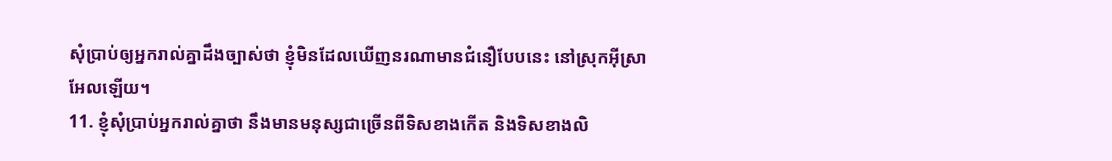សុំប្រាប់ឲ្យអ្នករាល់គ្នាដឹងច្បាស់ថា ខ្ញុំមិនដែលឃើញនរណាមានជំនឿបែបនេះ នៅស្រុកអ៊ីស្រាអែលឡើយ។
11. ខ្ញុំសុំប្រាប់អ្នករាល់គ្នាថា នឹងមានមនុស្សជាច្រើនពីទិសខាងកើត និងទិសខាងលិ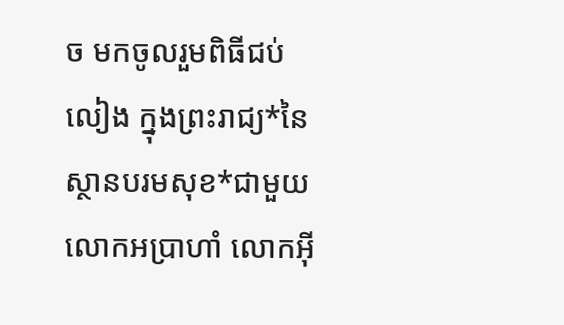ច មកចូលរួមពិធីជប់លៀង ក្នុងព្រះរាជ្យ*នៃស្ថានបរមសុខ*ជាមួយលោកអប្រាហាំ លោកអ៊ី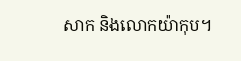សាក និងលោកយ៉ាកុប។